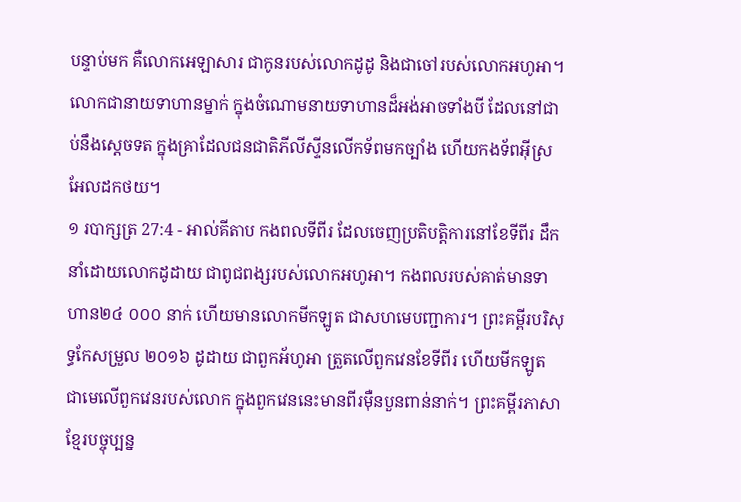បន្ទាប់មក គឺលោកអេឡាសារ ជាកូនរបស់លោកដូដូ និងជាចៅរបស់លោកអហូអា។ លោកជានាយទាហានម្នាក់ ក្នុងចំណោមនាយទាហានដ៏អង់អាចទាំងបី ដែលនៅជាប់នឹងស្តេចទត ក្នុងគ្រាដែលជនជាតិភីលីស្ទីនលើកទ័ពមកច្បាំង ហើយកងទ័ពអ៊ីស្រអែលដកថយ។
១ របាក្សត្រ 27:4 - អាល់គីតាប កងពលទីពីរ ដែលចេញប្រតិបត្តិការនៅខែទីពីរ ដឹកនាំដោយលោកដូដាយ ជាពូជពង្សរបស់លោកអហូអា។ កងពលរបស់គាត់មានទាហាន២៤ ០០០ នាក់ ហើយមានលោកមីកឡូត ជាសហមេបញ្ជាការ។ ព្រះគម្ពីរបរិសុទ្ធកែសម្រួល ២០១៦ ដូដាយ ជាពួកអ័ហូអា ត្រួតលើពួកវេនខែទីពីរ ហើយមីកឡូត ជាមេលើពួកវេនរបស់លោក ក្នុងពួកវេននេះមានពីរម៉ឺនបួនពាន់នាក់។ ព្រះគម្ពីរភាសាខ្មែរបច្ចុប្បន្ន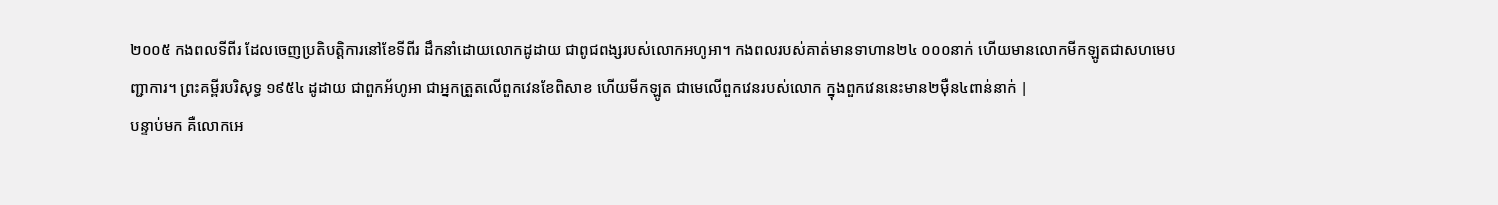២០០៥ កងពលទីពីរ ដែលចេញប្រតិបត្តិការនៅខែទីពីរ ដឹកនាំដោយលោកដូដាយ ជាពូជពង្សរបស់លោកអហូអា។ កងពលរបស់គាត់មានទាហាន២៤ ០០០នាក់ ហើយមានលោកមីកឡូតជាសហមេបញ្ជាការ។ ព្រះគម្ពីរបរិសុទ្ធ ១៩៥៤ ដូដាយ ជាពួកអ័ហូអា ជាអ្នកត្រួតលើពួកវេនខែពិសាខ ហើយមីកឡូត ជាមេលើពួកវេនរបស់លោក ក្នុងពួកវេននេះមាន២ម៉ឺន៤ពាន់នាក់ |
បន្ទាប់មក គឺលោកអេ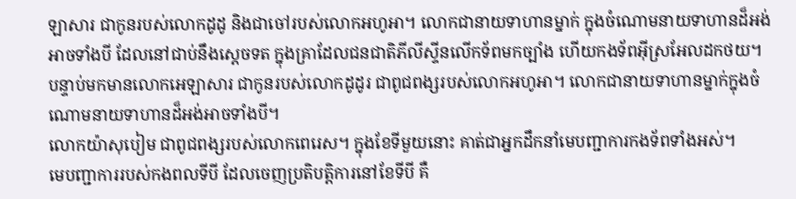ឡាសារ ជាកូនរបស់លោកដូដូ និងជាចៅរបស់លោកអហូអា។ លោកជានាយទាហានម្នាក់ ក្នុងចំណោមនាយទាហានដ៏អង់អាចទាំងបី ដែលនៅជាប់នឹងស្តេចទត ក្នុងគ្រាដែលជនជាតិភីលីស្ទីនលើកទ័ពមកច្បាំង ហើយកងទ័ពអ៊ីស្រអែលដកថយ។
បន្ទាប់មកមានលោកអេឡាសារ ជាកូនរបស់លោកដូដូរ ជាពូជពង្សរបស់លោកអហូអា។ លោកជានាយទាហានម្នាក់ក្នុងចំណោមនាយទាហានដ៏អង់អាចទាំងបី។
លោកយ៉ាសុបៀម ជាពូជពង្សរបស់លោកពេរេស។ ក្នុងខែទីមួយនោះ គាត់ជាអ្នកដឹកនាំមេបញ្ជាការកងទ័ពទាំងអស់។
មេបញ្ជាការរបស់កងពលទីបី ដែលចេញប្រតិបត្តិការនៅខែទីបី គឺ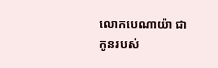លោកបេណាយ៉ា ជាកូនរបស់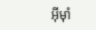អ៊ីមុាំ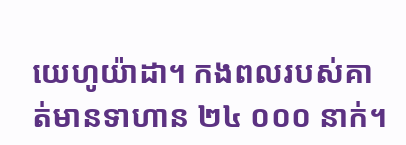យេហូយ៉ាដា។ កងពលរបស់គាត់មានទាហាន ២៤ ០០០ នាក់។